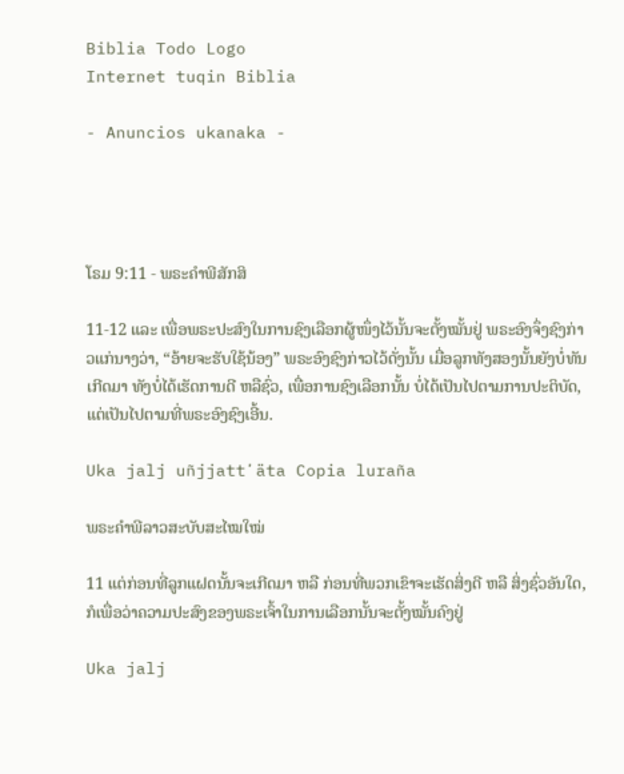Biblia Todo Logo
Internet tuqin Biblia

- Anuncios ukanaka -




ໂຣມ 9:11 - ພຣະຄຳພີສັກສິ

11-12 ແລະ ເພື່ອພຣະປະສົງໃນການຊົງເລືອກຜູ້ໜຶ່ງໄວ້ນັ້ນຈະຕັ້ງໝັ້ນຢູ່ ພຣະອົງຈຶ່ງຊົງກ່າວແກ່ນາງວ່າ, “ອ້າຍຈະຮັບໃຊ້ນ້ອງ” ພຣະອົງຊົງກ່າວໄວ້ດັ່ງນັ້ນ ເມື່ອລູກທັງສອງນັ້ນຍັງບໍ່ທັນເກີດມາ ທັງບໍ່ໄດ້ເຮັດການດີ ຫລືຊົ່ວ, ເພື່ອການຊົງເລືອກນັ້ນ ບໍ່ໄດ້ເປັນໄປຕາມການປະຕິບັດ, ແຕ່ເປັນໄປຕາມທີ່ພຣະອົງຊົງເອີ້ນ.

Uka jalj uñjjattʼäta Copia luraña

ພຣະຄຳພີລາວສະບັບສະໄໝໃໝ່

11 ແຕ່ກ່ອນທີ່ລູກແຝດນັ້ນຈະເກີດມາ ຫລື ກ່ອນທີ່ພວກເຂົາຈະເຮັດສິ່ງດີ ຫລື ສິ່ງຊົ່ວອັນໃດ, ກໍເພື່ອວ່າຄວາມປະສົງຂອງພຣະເຈົ້າໃນການເລືອກນັ້ນຈະຕັ້ງໝັ້ນຄົງຢູ່

Uka jalj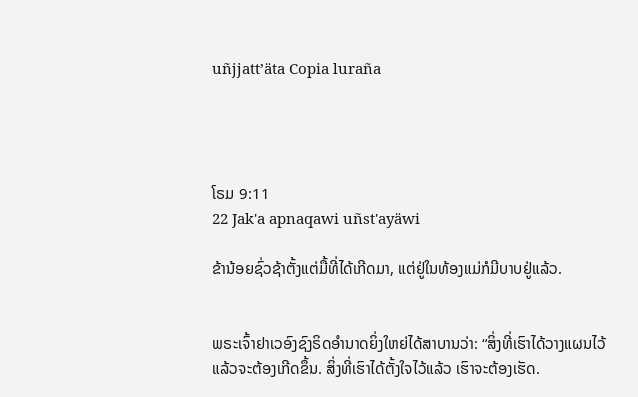uñjjattʼäta Copia luraña




ໂຣມ 9:11
22 Jak'a apnaqawi uñst'ayäwi

ຂ້ານ້ອຍຊົ່ວຊ້າຕັ້ງແຕ່ມື້ທີ່ໄດ້ເກີດມາ, ແຕ່ຢູ່ໃນທ້ອງແມ່ກໍມີບາບຢູ່ແລ້ວ.


ພຣະເຈົ້າຢາເວອົງຊົງຣິດອຳນາດຍິ່ງໃຫຍ່ໄດ້ສາບານວ່າ: “ສິ່ງທີ່ເຮົາໄດ້ວາງແຜນໄວ້ແລ້ວຈະຕ້ອງເກີດຂຶ້ນ. ສິ່ງທີ່ເຮົາໄດ້ຕັ້ງໃຈໄວ້ແລ້ວ ເຮົາຈະຕ້ອງເຮັດ.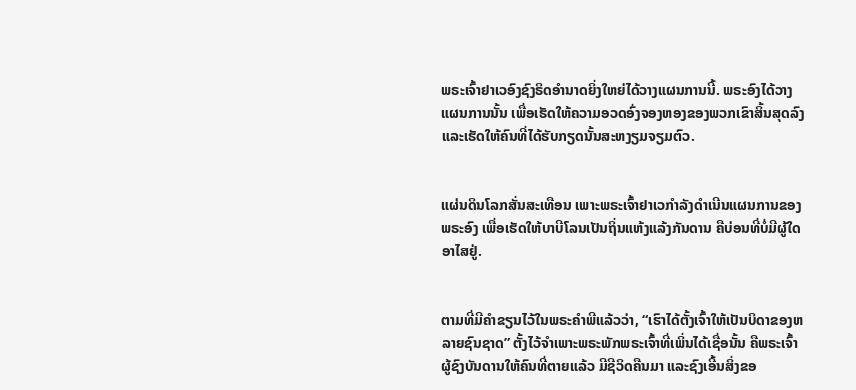ພຣະເຈົ້າຢາເວອົງຊົງຣິດອຳນາດຍິ່ງໃຫຍ່ໄດ້ວາງແຜນການນີ້. ພຣະອົງໄດ້ວາງແຜນການນັ້ນ ເພື່ອເຮັດໃຫ້ຄວາມອວດອົ່ງຈອງຫອງຂອງພວກເຂົາສິ້ນສຸດລົງ ແລະເຮັດໃຫ້ຄົນທີ່ໄດ້ຮັບກຽດນັ້ນສະຫງຽມຈຽມຕົວ.


ແຜ່ນດິນໂລກສັ່ນສະເທືອນ ເພາະພຣະເຈົ້າຢາເວກຳລັງດຳເນີນແຜນການຂອງພຣະອົງ ເພື່ອເຮັດໃຫ້ບາບີໂລນເປັນຖິ່ນແຫ້ງແລ້ງກັນດານ ຄືບ່ອນທີ່ບໍ່ມີຜູ້ໃດອາໄສຢູ່.


ຕາມທີ່ມີຄຳຂຽນໄວ້ໃນພຣະຄຳພີແລ້ວວ່າ, “ເຮົາໄດ້ຕັ້ງເຈົ້າໃຫ້ເປັນບິດາຂອງຫລາຍຊົນຊາດ” ຕັ້ງໄວ້ຈຳເພາະພຣະພັກພຣະເຈົ້າທີ່ເພິ່ນໄດ້ເຊື່ອນັ້ນ ຄືພຣະເຈົ້າຜູ້ຊົງບັນດານໃຫ້ຄົນທີ່ຕາຍແລ້ວ ມີຊີວິດຄືນມາ ແລະຊົງເອີ້ນສິ່ງຂອ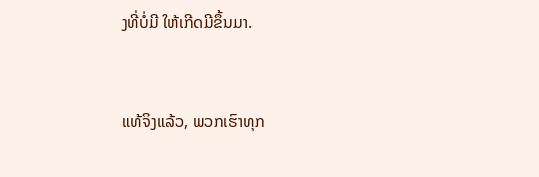ງທີ່ບໍ່ມີ ໃຫ້ເກີດມີຂຶ້ນມາ.


ແທ້ຈິງແລ້ວ, ພວກເຮົາທຸກ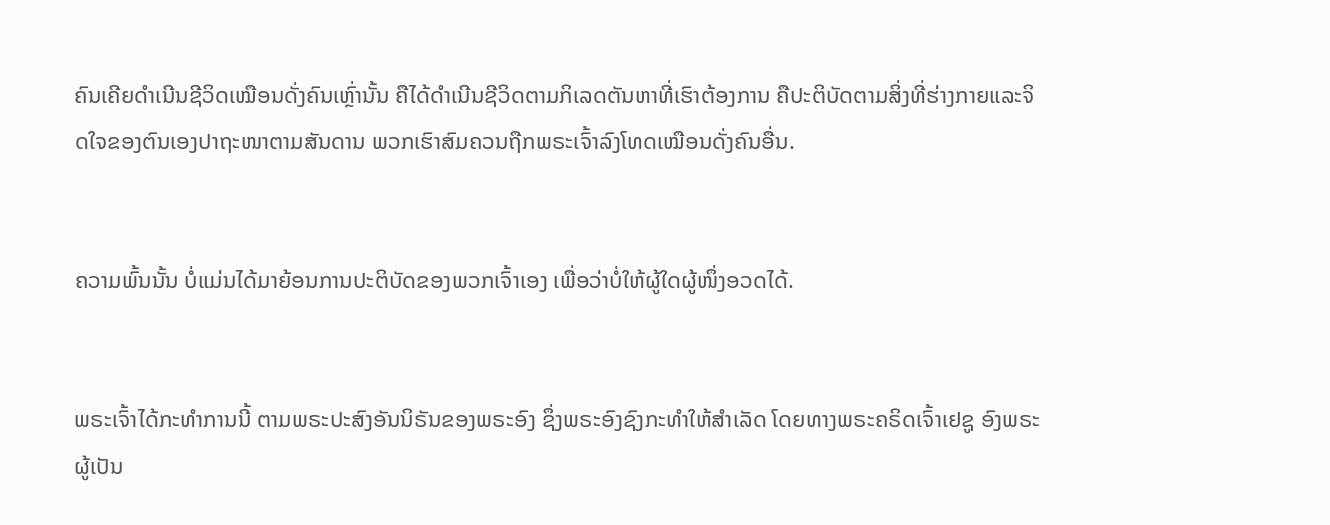ຄົນເຄີຍດຳເນີນຊີວິດເໝືອນດັ່ງຄົນເຫຼົ່ານັ້ນ ຄືໄດ້ດຳເນີນຊີວິດຕາມກິເລດຕັນຫາທີ່ເຮົາຕ້ອງການ ຄືປະຕິບັດຕາມສິ່ງທີ່ຮ່າງກາຍແລະຈິດໃຈຂອງຕົນເອງປາຖະໜາຕາມສັນດານ ພວກເຮົາສົມຄວນຖືກພຣະເຈົ້າລົງໂທດເໝືອນດັ່ງຄົນອື່ນ.


ຄວາມພົ້ນນັ້ນ ບໍ່ແມ່ນໄດ້ມາຍ້ອນການປະຕິບັດຂອງພວກເຈົ້າເອງ ເພື່ອວ່າບໍ່ໃຫ້ຜູ້ໃດຜູ້ໜຶ່ງອວດໄດ້.


ພຣະເຈົ້າໄດ້ກະທຳການນີ້ ຕາມພຣະປະສົງອັນນິຣັນຂອງພຣະອົງ ຊຶ່ງພຣະອົງຊົງກະທຳໃຫ້ສຳເລັດ ໂດຍທາງພຣະຄຣິດເຈົ້າເຢຊູ ອົງພຣະຜູ້ເປັນ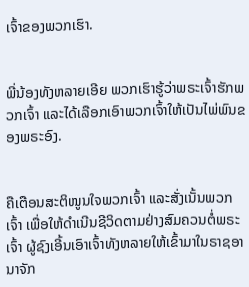ເຈົ້າຂອງພວກເຮົາ.


ພີ່ນ້ອງທັງຫລາຍເອີຍ ພວກເຮົາຮູ້ວ່າພຣະເຈົ້າຮັກພວກເຈົ້າ ແລະໄດ້ເລືອກເອົາພວກເຈົ້າໃຫ້ເປັນໄພ່ພົນຂອງພຣະອົງ.


ຄືເຕືອນສະຕິໜູນໃຈພວກເຈົ້າ ແລະສັ່ງເນັ້ນພວກເຈົ້າ ເພື່ອໃຫ້ດຳເນີນຊີວິດຕາມຢ່າງສົມຄວນຕໍ່ພຣະເຈົ້າ ຜູ້ຊົງເອີ້ນເອົາເຈົ້າທັງຫລາຍໃຫ້ເຂົ້າມາໃນຣາຊອານາຈັກ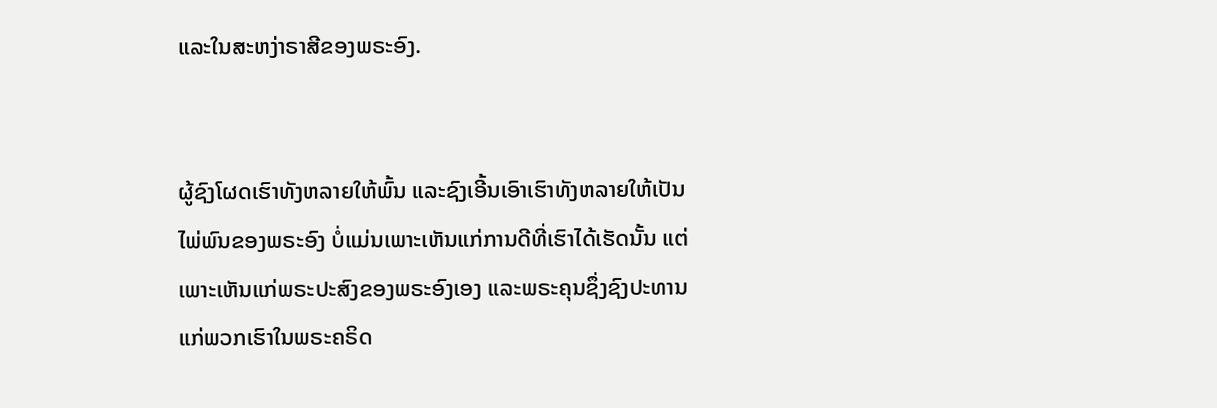ແລະໃນສະຫງ່າຣາສີຂອງພຣະອົງ.


ຜູ້ຊົງໂຜດເຮົາທັງຫລາຍໃຫ້ພົ້ນ ແລະຊົງເອີ້ນເອົາເຮົາທັງຫລາຍໃຫ້ເປັນໄພ່ພົນຂອງພຣະອົງ ບໍ່ແມ່ນເພາະເຫັນແກ່ການດີທີ່ເຮົາໄດ້ເຮັດນັ້ນ ແຕ່ເພາະເຫັນແກ່ພຣະປະສົງຂອງພຣະອົງເອງ ແລະພຣະຄຸນຊຶ່ງຊົງປະທານແກ່ພວກເຮົາໃນພຣະຄຣິດ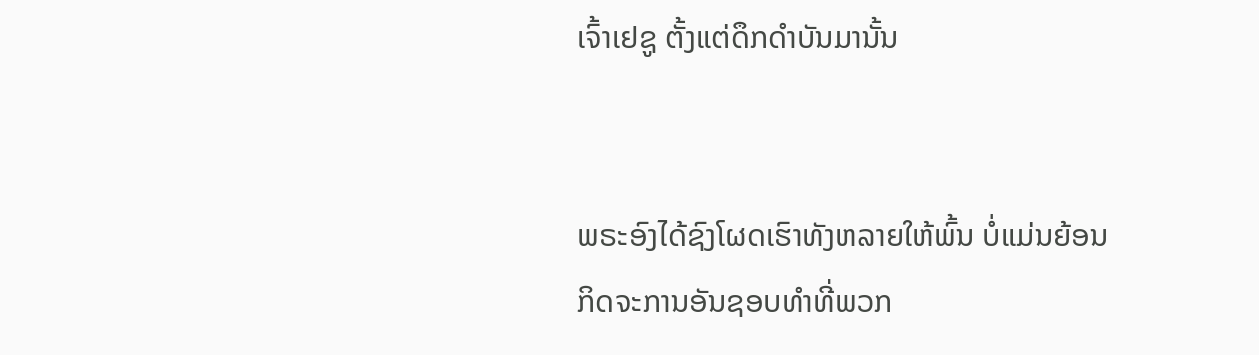ເຈົ້າເຢຊູ ຕັ້ງແຕ່ດຶກດຳບັນມານັ້ນ


ພຣະອົງໄດ້ຊົງໂຜດເຮົາທັງຫລາຍໃຫ້ພົ້ນ ບໍ່ແມ່ນຍ້ອນກິດຈະການອັນຊອບທຳທີ່ພວກ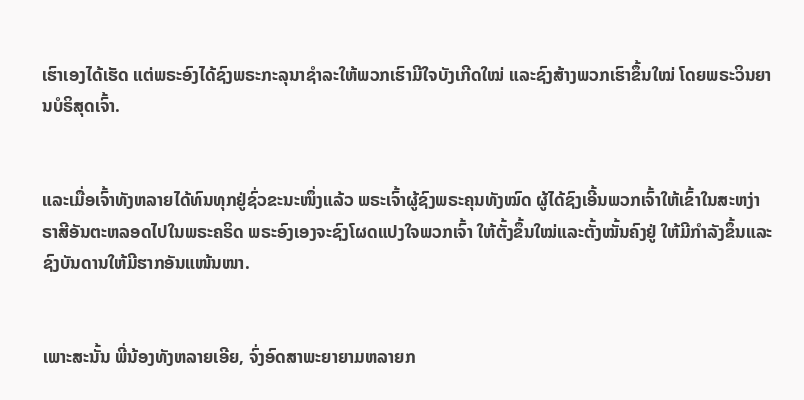ເຮົາເອງໄດ້ເຮັດ ແຕ່ພຣະອົງໄດ້ຊົງພຣະກະລຸນາຊຳລະໃຫ້ພວກເຮົາມີໃຈບັງເກີດໃໝ່ ແລະຊົງສ້າງພວກເຮົາຂຶ້ນໃໝ່ ໂດຍພຣະວິນຍານບໍຣິສຸດເຈົ້າ.


ແລະເມື່ອເຈົ້າທັງຫລາຍໄດ້ທົນທຸກຢູ່ຊົ່ວຂະນະໜຶ່ງແລ້ວ ພຣະເຈົ້າຜູ້ຊົງພຣະຄຸນທັງໝົດ ຜູ້ໄດ້ຊົງເອີ້ນພວກເຈົ້າໃຫ້ເຂົ້າໃນສະຫງ່າຣາສີອັນຕະຫລອດໄປໃນພຣະຄຣິດ ພຣະອົງເອງຈະຊົງໂຜດແປງໃຈພວກເຈົ້າ ໃຫ້ຕັ້ງຂຶ້ນໃໝ່ແລະຕັ້ງໝັ້ນຄົງຢູ່ ໃຫ້ມີກຳລັງຂຶ້ນແລະຊົງບັນດານໃຫ້ມີຮາກອັນແໜ້ນໜາ.


ເພາະສະນັ້ນ ພີ່ນ້ອງທັງຫລາຍເອີຍ, ຈົ່ງອົດສາພະຍາຍາມຫລາຍກ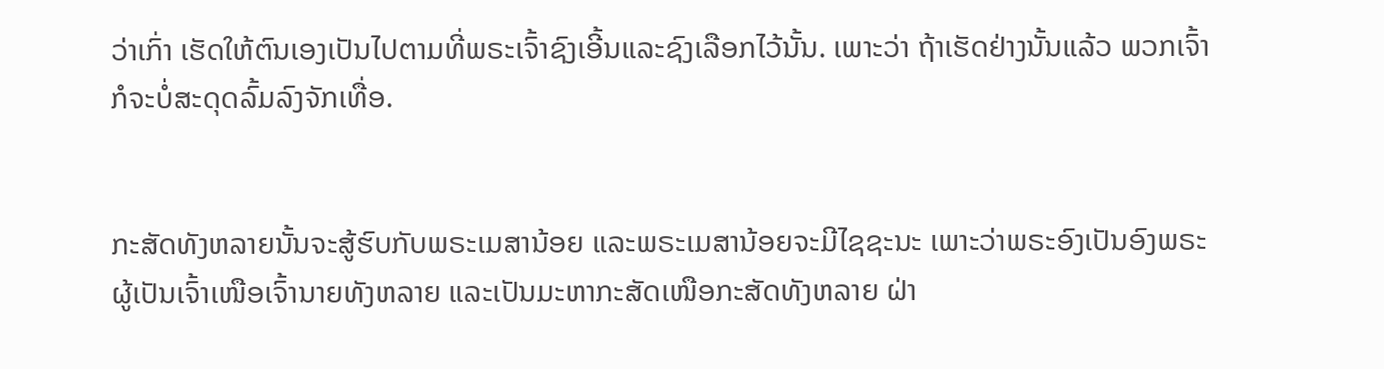ວ່າເກົ່າ ເຮັດໃຫ້ຕົນເອງເປັນໄປຕາມທີ່ພຣະເຈົ້າຊົງເອີ້ນແລະຊົງເລືອກໄວ້ນັ້ນ. ເພາະວ່າ ຖ້າເຮັດຢ່າງນັ້ນແລ້ວ ພວກເຈົ້າກໍຈະບໍ່ສະດຸດລົ້ມລົງຈັກເທື່ອ.


ກະສັດທັງຫລາຍນັ້ນຈະສູ້ຮົບກັບພຣະເມສານ້ອຍ ແລະພຣະເມສານ້ອຍຈະມີໄຊຊະນະ ເພາະວ່າພຣະອົງເປັນອົງພຣະຜູ້ເປັນເຈົ້າເໜືອເຈົ້ານາຍທັງຫລາຍ ແລະເປັນມະຫາກະສັດເໜືອກະສັດທັງຫລາຍ ຝ່າ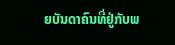ຍບັນດາຄົນທີ່ຢູ່ກັບພ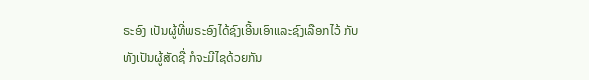ຣະອົງ ເປັນຜູ້ທີ່ພຣະອົງໄດ້ຊົງເອີ້ນເອົາແລະຊົງເລືອກໄວ້ ກັບທັງເປັນຜູ້ສັດຊື່ ກໍຈະມີໄຊດ້ວຍກັນ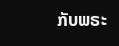ກັບພຣະ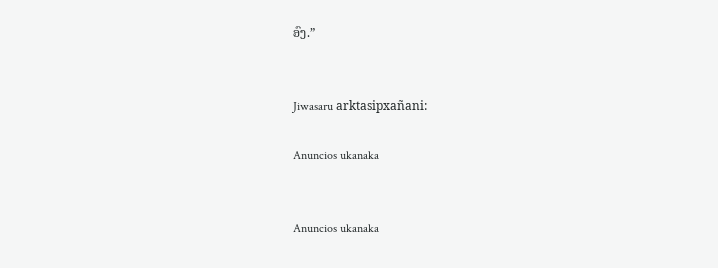ອົງ.”


Jiwasaru arktasipxañani:

Anuncios ukanaka


Anuncios ukanaka